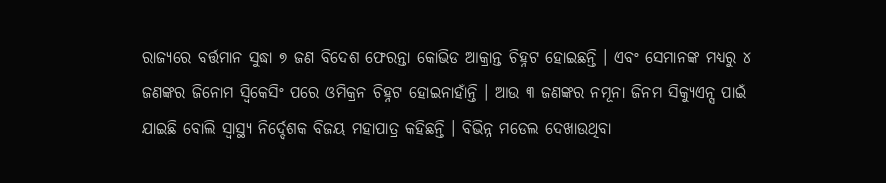ରାଜ୍ୟରେ ବର୍ତ୍ତମାନ ସୁଦ୍ଧା ୭ ଜଣ ବିଦେଶ ଫେରନ୍ତା କୋଭିଡ ଆକ୍ରାନ୍ତ ଚିହ୍ନଟ ହୋଇଛନ୍ତି । ଏବଂ ସେମାନଙ୍କ ମଧ୍ୟରୁ ୪ ଜଣଙ୍କର ଜିନୋମ ସ୍ୱିକେସିଂ ପରେ ଓମିକ୍ରନ ଚିହ୍ନଟ ହୋଇନାହାଁନ୍ତି । ଆଉ ୩ ଜଣଙ୍କର ନମୂନା ଜିନମ ସିକ୍ୟୁଏନ୍ସ ପାଇଁ ଯାଇଛି ବୋଲି ସ୍ୱାସ୍ଥ୍ୟ ନିର୍ଦ୍ଦେଶକ ବିଜୟ ମହାପାତ୍ର କହିଛନ୍ତି । ବିଭିନ୍ନ ମଡେଲ ଦେଖାଉଥିବା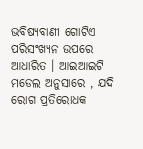ଭବିଷ୍ୟବାଣୀ ଗୋଟିଏ ପରିସଂଖ୍ୟନ ଉପରେ ଆଧାରିତ । ଆଇଆଇଟି ମଡେଲ ଅନୁସାରେ , ଯଦି ରୋଗ ପ୍ରତିରୋଧକ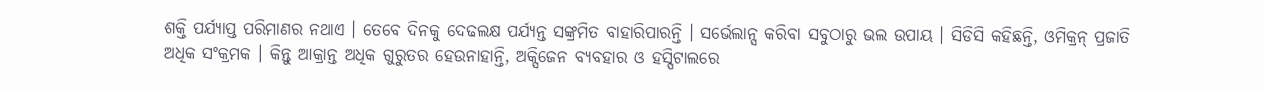ଶକ୍ତି ପର୍ଯ୍ୟାପ୍ତ ପରିମାଣର ନଥାଏ । ତେବେ ଦିନକୁ ଦେଢଲକ୍ଷ ପର୍ଯ୍ୟନ୍ତ ସଙ୍କ୍ରମିତ ବାହାରିପାରନ୍ତି । ସର୍ଭେଲାନ୍ସ କରିବା ସବୁଠାରୁ ଭଲ ଉପାୟ । ସିଡିସି କହିଛନ୍ତି, ଓମିକ୍ରନ୍ ପ୍ରଜାତି ଅଧିକ ସଂକ୍ରମକ । କିନ୍ତୁ ଆକ୍ରାନ୍ତ ଅଧିକ ଗୁରୁତର ହେଉନାହାନ୍ତି, ଅକ୍ସିଜେନ ବ୍ୟବହାର ଓ ହସ୍ପିଟାଲରେ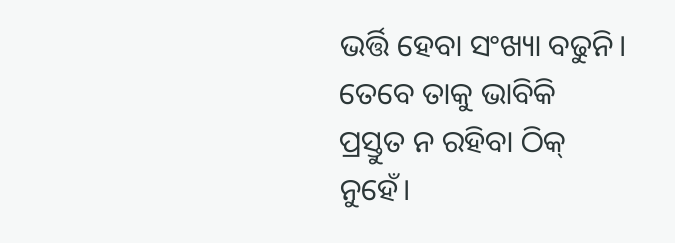ଭର୍ତ୍ତି ହେବା ସଂଖ୍ୟା ବଢୁନି। ତେବେ ତାକୁ ଭାବିକି ପ୍ରସ୍ତୁତ ନ ରହିବା ଠିକ୍ ନୁହେଁ।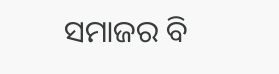ସମାଜର ବି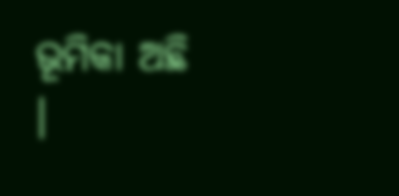ଭୂମିକା ଅଛି ।